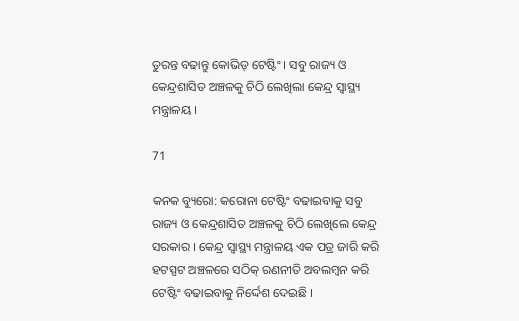ତୁରନ୍ତ ବଢାନ୍ତୁ କୋଭିଡ୍ ଟେଷ୍ଟିଂ । ସବୁ ରାଜ୍ୟ ଓ କେନ୍ଦ୍ରଶାସିତ ଅଞ୍ଚଳକୁ ଚିଠି ଲେଖିଲା କେନ୍ଦ୍ର ସ୍ୱାସ୍ଥ୍ୟ ମନ୍ତ୍ରାଳୟ ।

71

କନକ ବ୍ୟୁରୋ: କରୋନା ଟେଷ୍ଟିଂ ବଢାଇବାକୁ ସବୁ ରାଜ୍ୟ ଓ କେନ୍ଦ୍ରଶାସିତ ଅଞ୍ଚଳକୁ ଚିଠି ଲେଖିଲେ କେନ୍ଦ୍ର ସରକାର । କେନ୍ଦ୍ର ସ୍ୱାସ୍ଥ୍ୟ ମନ୍ତ୍ରାଳୟ ଏକ ପତ୍ର ଜାରି କରି ହଟସ୍ପଟ ଅଞ୍ଚଳରେ ସଠିକ୍ ରଣନୀତି ଅବଲମ୍ବନ କରି ଟେଷ୍ଟିଂ ବଢାଇବାକୁ ନିର୍ଦ୍ଦେଶ ଦେଇଛି ।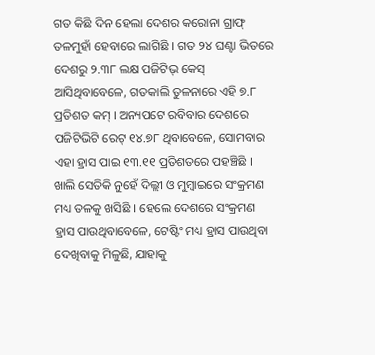ଗତ କିଛି ଦିନ ହେଲା ଦେଶର କରୋନା ଗ୍ରାଫ୍ ତଳମୁହାଁ ହେବାରେ ଲାଗିଛି । ଗତ ୨୪ ଘଣ୍ଟା ଭିତରେ ଦେଶରୁ ୨.୩୮ ଲକ୍ଷ ପଜିଟିଭ୍ କେସ୍ ଆସିଥିବାବେଳେ, ଗତକାଲି ତୁଳନାରେ ଏହି ୭.୮ ପ୍ରତିଶତ କମ୍ । ଅନ୍ୟପଟେ ରବିବାର ଦେଶରେ ପଜିଟିଭିଟି ରେଟ୍ ୧୪.୭୮ ଥିବାବେଳେ, ସୋମବାର ଏହା ହ୍ରାସ ପାଇ ୧୩.୧୧ ପ୍ରତିଶତରେ ପହଞ୍ଚିଛି । ଖାଲି ସେତିକି ନୁହେଁ ଦିଲ୍ଲୀ ଓ ମୁମ୍ବାଇରେ ସଂକ୍ରମଣ ମଧ୍ୟ ତଳକୁ ଖସିଛି । ହେଲେ ଦେଶରେ ସଂକ୍ରମଣ ହ୍ରାସ ପାଉଥିବାବେଳେ, ଟେଷ୍ଟିଂ ମଧ୍ୟ ହ୍ରାସ ପାଉଥିବା ଦେଖିବାକୁ ମିଳୁଛି, ଯାହାକୁ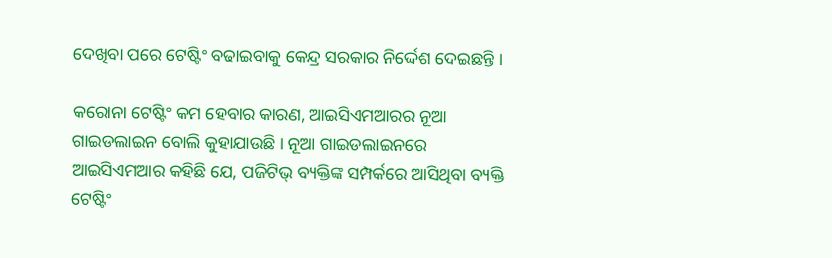ଦେଖିବା ପରେ ଟେଷ୍ଟିଂ ବଢାଇବାକୁ କେନ୍ଦ୍ର ସରକାର ନିର୍ଦ୍ଦେଶ ଦେଇଛନ୍ତି ।

କରୋନା ଟେଷ୍ଟିଂ କମ ହେବାର କାରଣ, ଆଇସିଏମଆରର ନୂଆ ଗାଇଡଲାଇନ ବୋଲି କୁହାଯାଉଛି । ନୂଆ ଗାଇଡଲାଇନରେ ଆଇସିଏମଆର କହିଛି ଯେ, ପଜିଟିଭ୍ ବ୍ୟକ୍ତିଙ୍କ ସମ୍ପର୍କରେ ଆସିଥିବା ବ୍ୟକ୍ତି ଟେଷ୍ଟିଂ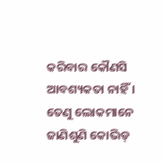କରିବାର କୌଣସି ଆବଶ୍ୟକତା ନାହିଁ । ତେଣୁ ଲୋକମାନେ ଜାଣିଶୁଣି କୋଭିଡ୍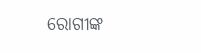ରୋଗୀଙ୍କ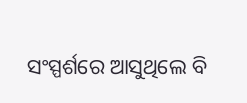ସଂସ୍ପର୍ଶରେ ଆସୁଥିଲେ ବି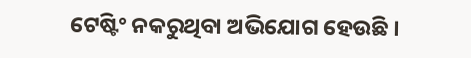ଟେଷ୍ଟିଂ ନକରୁଥିବା ଅଭିଯୋଗ ହେଉଛି ।